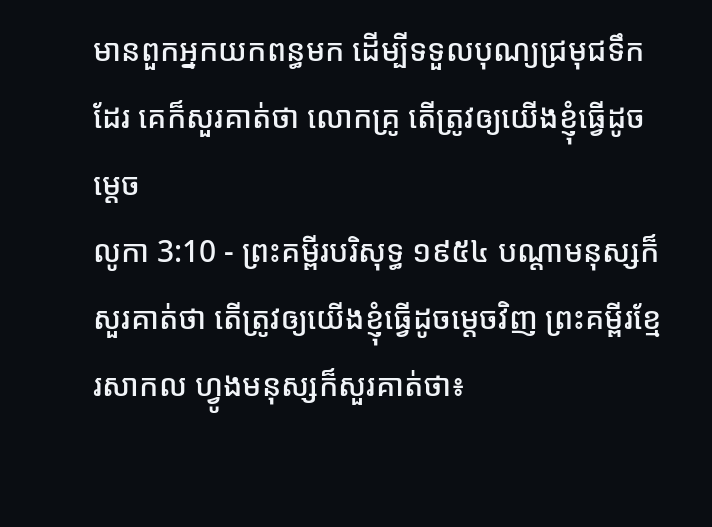មានពួកអ្នកយកពន្ធមក ដើម្បីទទួលបុណ្យជ្រមុជទឹកដែរ គេក៏សួរគាត់ថា លោកគ្រូ តើត្រូវឲ្យយើងខ្ញុំធ្វើដូចម្តេច
លូកា 3:10 - ព្រះគម្ពីរបរិសុទ្ធ ១៩៥៤ បណ្តាមនុស្សក៏សួរគាត់ថា តើត្រូវឲ្យយើងខ្ញុំធ្វើដូចម្តេចវិញ ព្រះគម្ពីរខ្មែរសាកល ហ្វូងមនុស្សក៏សួរគាត់ថា៖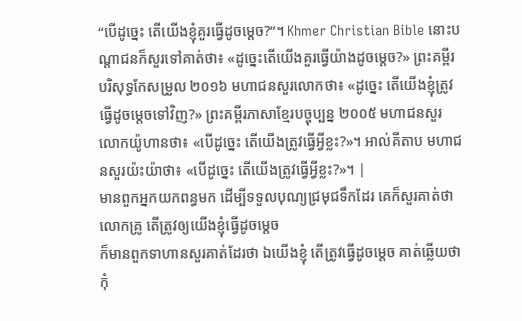“បើដូច្នេះ តើយើងខ្ញុំគួរធ្វើដូចម្ដេច?”។ Khmer Christian Bible នោះបណ្ដាជនក៏សួរទៅគាត់ថា៖ «ដូច្នេះតើយើងគួរធ្វើយ៉ាងដូចម្ដេច?» ព្រះគម្ពីរបរិសុទ្ធកែសម្រួល ២០១៦ មហាជនសួរលោកថា៖ «ដូច្នេះ តើយើងខ្ញុំត្រូវធ្វើដូចម្តេចទៅវិញ?» ព្រះគម្ពីរភាសាខ្មែរបច្ចុប្បន្ន ២០០៥ មហាជនសួរលោកយ៉ូហានថា៖ «បើដូច្នេះ តើយើងត្រូវធ្វើអ្វីខ្លះ?»។ អាល់គីតាប មហាជនសួរយ៉ះយ៉ាថា៖ «បើដូច្នេះ តើយើងត្រូវធ្វើអ្វីខ្លះ?»។ |
មានពួកអ្នកយកពន្ធមក ដើម្បីទទួលបុណ្យជ្រមុជទឹកដែរ គេក៏សួរគាត់ថា លោកគ្រូ តើត្រូវឲ្យយើងខ្ញុំធ្វើដូចម្តេច
ក៏មានពួកទាហានសួរគាត់ដែរថា ឯយើងខ្ញុំ តើត្រូវធ្វើដូចម្តេច គាត់ឆ្លើយថា កុំ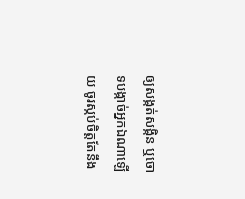ឲ្យសង្កត់សង្កិន ឬចោទបង្កាច់អ្នកឯណាឡើយ ចូរស្កប់ចិត្តតែនឹង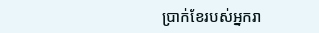ប្រាក់ខែរបស់អ្នករា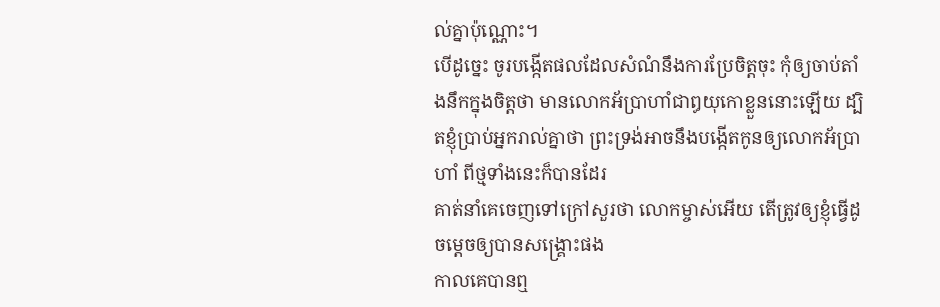ល់គ្នាប៉ុណ្ណោះ។
បើដូច្នេះ ចូរបង្កើតផលដែលសំណំនឹងការប្រែចិត្តចុះ កុំឲ្យចាប់តាំងនឹកក្នុងចិត្តថា មានលោកអ័ប្រាហាំជាឰយុកោខ្លួននោះឡើយ ដ្បិតខ្ញុំប្រាប់អ្នករាល់គ្នាថា ព្រះទ្រង់អាចនឹងបង្កើតកូនឲ្យលោកអ័ប្រាហាំ ពីថ្មទាំងនេះក៏បានដែរ
គាត់នាំគេចេញទៅក្រៅសួរថា លោកម្ចាស់អើយ តើត្រូវឲ្យខ្ញុំធ្វើដូចម្តេចឲ្យបានសង្គ្រោះផង
កាលគេបានឮ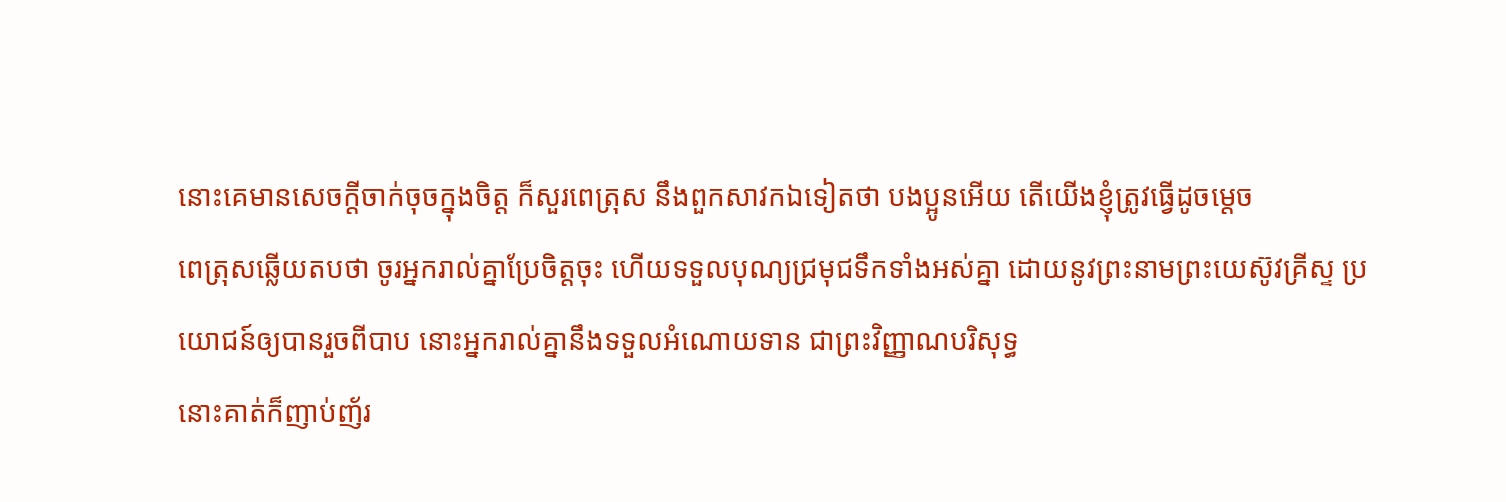នោះគេមានសេចក្ដីចាក់ចុចក្នុងចិត្ត ក៏សួរពេត្រុស នឹងពួកសាវកឯទៀតថា បងប្អូនអើយ តើយើងខ្ញុំត្រូវធ្វើដូចម្តេច
ពេត្រុសឆ្លើយតបថា ចូរអ្នករាល់គ្នាប្រែចិត្តចុះ ហើយទទួលបុណ្យជ្រមុជទឹកទាំងអស់គ្នា ដោយនូវព្រះនាមព្រះយេស៊ូវគ្រីស្ទ ប្រយោជន៍ឲ្យបានរួចពីបាប នោះអ្នករាល់គ្នានឹងទទួលអំណោយទាន ជាព្រះវិញ្ញាណបរិសុទ្ធ
នោះគាត់ក៏ញាប់ញ័រ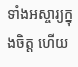ទាំងអស្ចារ្យក្នុងចិត្ត ហើយ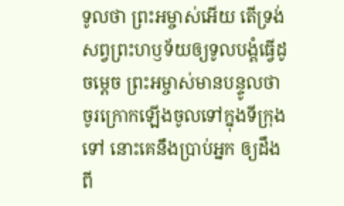ទូលថា ព្រះអម្ចាស់អើយ តើទ្រង់សព្វព្រះហឫទ័យឲ្យទូលបង្គំធ្វើដូចម្តេច ព្រះអម្ចាស់មានបន្ទូលថា ចូរក្រោកឡើងចូលទៅក្នុងទីក្រុងទៅ នោះគេនឹងប្រាប់អ្នក ឲ្យដឹងពី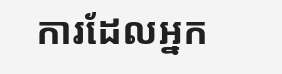ការដែលអ្នក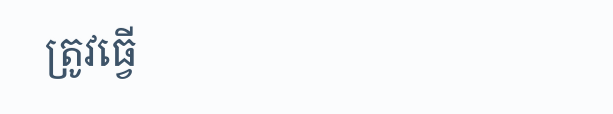ត្រូវធ្វើ